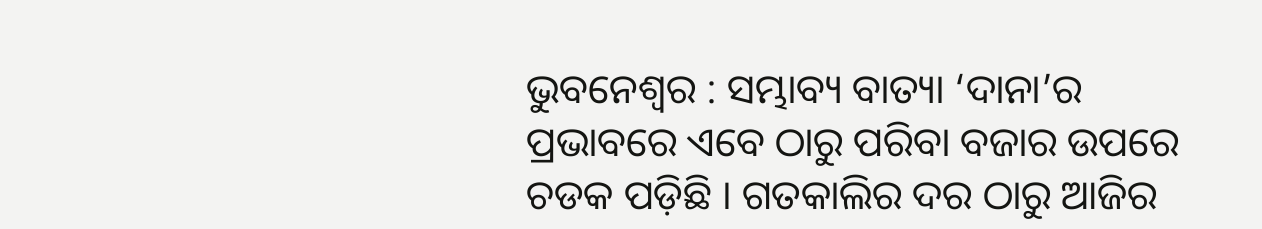ଭୁବନେଶ୍ୱର : ସମ୍ଭାବ୍ୟ ବାତ୍ୟା ‘ଦାନା’ର ପ୍ରଭାବରେ ଏବେ ଠାରୁ ପରିବା ବଜାର ଉପରେ ଚଡକ ପଡ଼ିଛି । ଗତକାଲିର ଦର ଠାରୁ ଆଜିର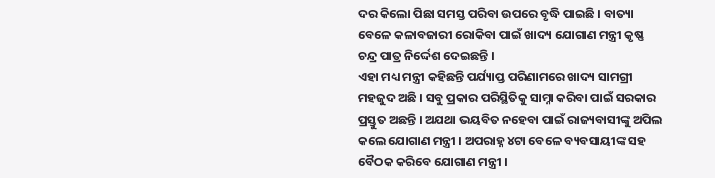ଦର କିଲୋ ପିଛା ସମସ୍ତ ପରିବା ଉପରେ ବୃଦ୍ଧି ପାଇଛି । ବାତ୍ୟା ବେଳେ କଳାବଜାରୀ ରୋକିବା ପାଇଁ ଖାଦ୍ୟ ଯୋଗାଣ ମନ୍ତ୍ରୀ କୃଷ୍ଣ ଚନ୍ଦ୍ର ପାତ୍ର ନିର୍ଦ୍ଦେଶ ଦେଇଛନ୍ତି ।
ଏହା ମଧ୍ୟ ମନ୍ତ୍ରୀ କହିଛନ୍ତି ପର୍ଯ୍ୟାପ୍ତ ପରିଣାମରେ ଖାଦ୍ୟ ସାମଗ୍ରୀ ମହଜୁଦ ଅଛି । ସବୁ ପ୍ରକାର ପରିସ୍ଥିତିକୁ ସାମ୍ନା କରିବା ପାଇଁ ସରକାର ପ୍ରସ୍ତୁତ ଅଛନ୍ତି । ଅଯଥା ଭୟବିତ ନହେବା ପାଇଁ ରାଜ୍ୟବାସୀଙ୍କୁ ଅପିଲ କଲେ ଯୋଗାଣ ମନ୍ତ୍ରୀ । ଅପରାହ୍ନ ୪ଟା ବେଳେ ବ୍ୟବସାୟୀଙ୍କ ସହ ବୈଠକ କରିବେ ଯୋଗାଣ ମନ୍ତ୍ରୀ ।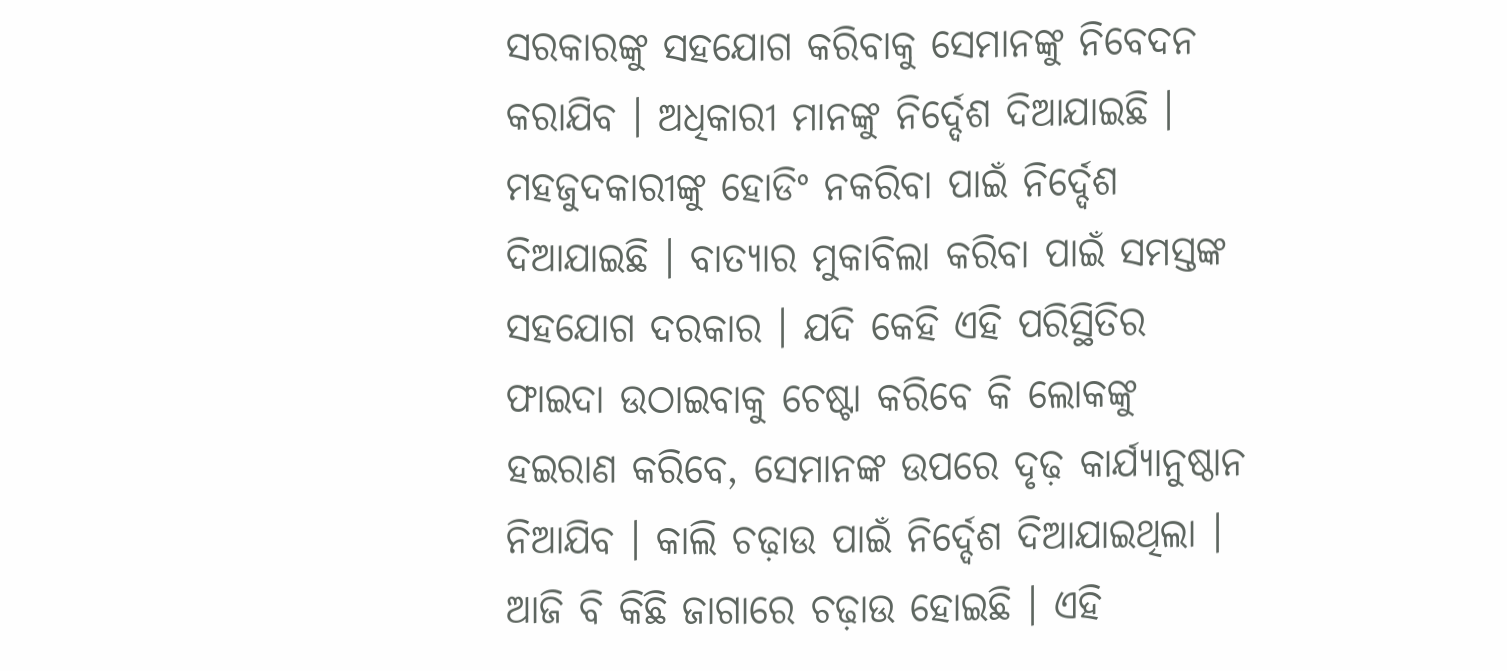ସରକାରଙ୍କୁ ସହଯୋଗ କରିବାକୁ ସେମାନଙ୍କୁ ନିବେଦନ କରାଯିବ । ଅଧିକାରୀ ମାନଙ୍କୁ ନିର୍ଦ୍ଦେଶ ଦିଆଯାଇଛି । ମହଜୁଦକାରୀଙ୍କୁ ହୋଡିଂ ନକରିବା ପାଇଁ ନିର୍ଦ୍ଦେଶ ଦିଆଯାଇଛି । ବାତ୍ୟାର ମୁକାବିଲା କରିବା ପାଇଁ ସମସ୍ତଙ୍କ ସହଯୋଗ ଦରକାର । ଯଦି କେହି ଏହି ପରିସ୍ଥିତିର ଫାଇଦା ଉଠାଇବାକୁ ଚେଷ୍ଟା କରିବେ କି ଲୋକଙ୍କୁ ହଇରାଣ କରିବେ, ସେମାନଙ୍କ ଉପରେ ଦୃଢ଼ କାର୍ଯ୍ୟାନୁଷ୍ଠାନ ନିଆଯିବ । କାଲି ଚଢ଼ାଉ ପାଇଁ ନିର୍ଦ୍ଦେଶ ଦିଆଯାଇଥିଲା । ଆଜି ବି କିଛି ଜାଗାରେ ଚଢ଼ାଉ ହୋଇଛି । ଏହି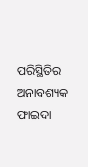ପରିସ୍ଥିତିର ଅନାବଶ୍ୟକ ଫାଇଦା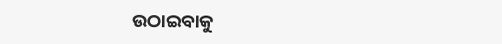ଉଠାଇବାକୁ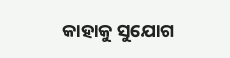କାହାକୁ ସୁଯୋଗ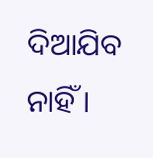ଦିଆଯିବ ନାହିଁ ।